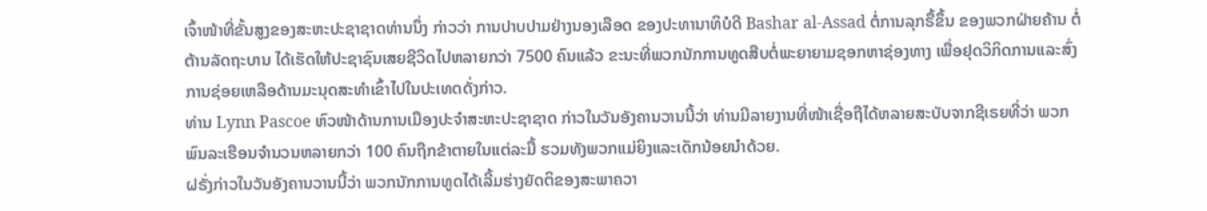ເຈົ້າໜ້າທີ່ຂັ້ນສູງຂອງສະຫະປະຊາຊາດທ່ານນຶ່ງ ກ່າວວ່າ ການປາບປາມຢ່າງນອງເລືອດ ຂອງປະທານາທິບໍດີ Bashar al-Assad ຕໍ່ການລຸກຣື້ຂຶ້ນ ຂອງພວກຝ່າຍຄ້ານ ຕໍ່ຕ້ານລັດຖະບານ ໄດ້ເຮັດໃຫ້ປະຊາຊົນເສຍຊີວິດໄປຫລາຍກວ່າ 7500 ຄົນແລ້ວ ຂະນະທີ່ພວກນັກການທູດສືບຕໍ່ພະຍາຍາມຊອກຫາຊ່ອງທາງ ເພື່ອຢຸດວິກິດການແລະສົ່ງການຊ່ອຍເຫລືອດ້ານມະນຸດສະທໍາເຂົ້າໄປໃນປະເທດດັ່ງກ່າວ.
ທ່ານ Lynn Pascoe ຫົວໜ້າດ້ານການເມືອງປະຈໍາສະຫະປະຊາຊາດ ກ່າວໃນວັນອັງຄານວານນີ້ວ່າ ທ່ານມີລາຍງານທີ່ໜ້າເຊື່ອຖືໄດ້ຫລາຍສະບັບຈາກຊີເຣຍທີ່ວ່າ ພວກພົນລະເຮືອນຈໍານວນຫລາຍກວ່າ 100 ຄົນຖືກຂ້າຕາຍໃນແຕ່ລະມື້ ຮວມທັງພວກແມ່ຍິງແລະເດັກນ້ອຍນຳດ້ວຍ.
ຝຣັ່ງກ່າວໃນວັນອັງຄານວານນີ້ວ່າ ພວກນັກການທູດໄດ້ເລີ້ມຮ່າງຍັດຕິຂອງສະພາຄວາ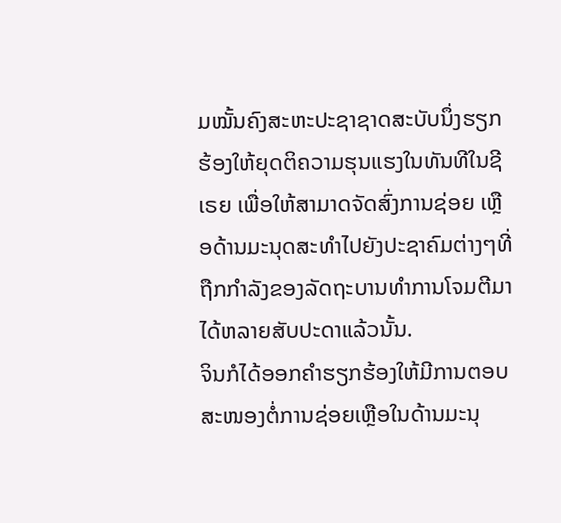ມໝັ້ນຄົງສະຫະປະຊາຊາດສະບັບນຶ່ງຮຽກຮ້ອງໃຫ້ຍຸດຕິຄວາມຮຸນແຮງໃນທັນທີໃນຊີເຣຍ ເພື່ອໃຫ້ສາມາດຈັດສົ່ງການຊ່ອຍ ເຫຼືອດ້ານມະນຸດສະທໍາໄປຍັງປະຊາຄົມຕ່າງໆທີ່ຖືກກໍາລັງຂອງລັດຖະບານທໍາການໂຈມຕີມາໄດ້ຫລາຍສັບປະດາແລ້ວນັ້ນ.
ຈິນກໍໄດ້ອອກຄໍາຮຽກຮ້ອງໃຫ້ມີການຕອບສະໜອງຕໍ່ການຊ່ອຍເຫຼືອໃນດ້ານມະນຸ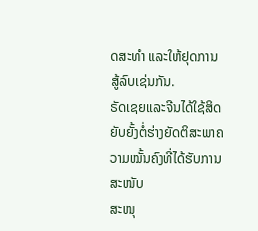ດສະທໍາ ແລະໃຫ້ຢຸດການສູ້ລົບເຊ່ນກັນ.
ຣັດເຊຍແລະຈີນໄດ້ໃຊ້ສິດຍັບຍັ້ງຕໍ່ຮ່າງຍັດຕິສະພາຄວາມໝັ້ນຄົງທີ່ໄດ້ຮັບການສະໜັບ
ສະໜຸ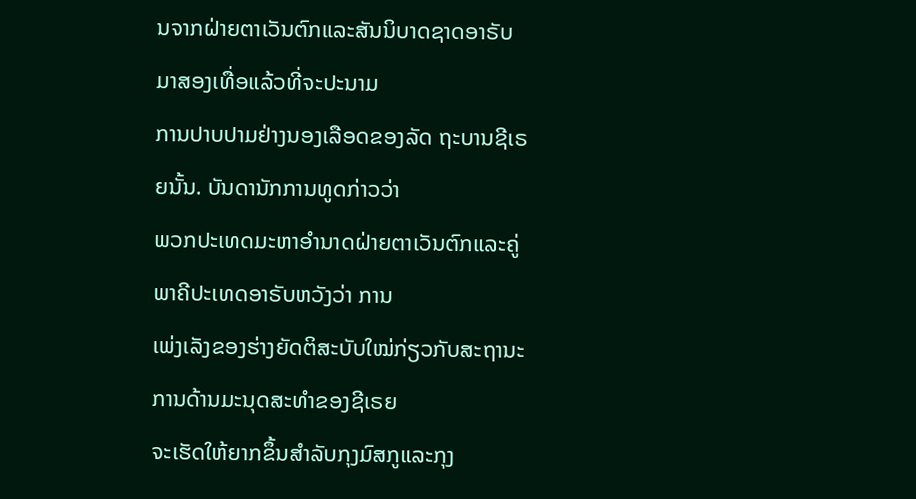ນຈາກຝ່າຍຕາເວັນຕົກແລະສັນນິບາດຊາດອາຣັບ ມາສອງເທື່ອແລ້ວທີ່ຈະປະນາມ
ການປາບປາມຢ່າງນອງເລືອດຂອງລັດ ຖະບານຊີເຣຍນັ້ນ. ບັນດານັກການທູດກ່າວວ່າ
ພວກປະເທດມະຫາອໍານາດຝ່າຍຕາເວັນຕົກແລະຄູ່ພາຄີປະເທດອາຣັບຫວັງວ່າ ການ
ເພ່ງເລັງຂອງຮ່າງຍັດຕິສະບັບໃໝ່ກ່ຽວກັບສະຖານະການດ້ານມະນຸດສະທໍາຂອງຊີເຣຍ
ຈະເຮັດໃຫ້ຍາກຂຶ້ນສໍາລັບກຸງມົສກູແລະກຸງ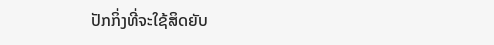ປັກກິ່ງທີ່ຈະໃຊ້ສິດຍັບ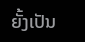ຍັ້ງເປັນ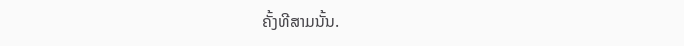ຄັ້ງທີສາມນັ້ນ.